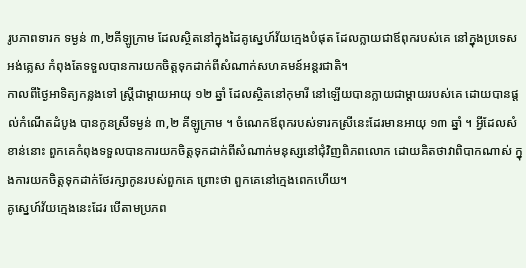រូបភាពទារក ទម្ងន់ ៣,២គីឡូក្រាម ដែលស្ថិតនៅក្នុងដៃគូស្នេហ៍វ័យក្មេងបំផុត ដែលក្លាយជាឪពុករបស់គេ នៅក្នុងប្រទេសអង់គ្លេស កំពុងតែទទួលបានការយកចិត្តទុកដាក់ពីសំណាក់សហគមន៍អន្តរជាតិ។
កាលពីថ្ងៃអាទិត្យកន្លងទៅ ស្ត្រីជាម្តាយអាយុ ១២ ឆ្នាំ ដែលស្ថិតនៅកុមារី នៅឡើយបានក្លាយជាម្តាយរបស់គេ ដោយបានផ្តល់កំណើតដំបូង បានកូនស្រីទម្ងន់ ៣,២ គីឡូក្រាម ។ ចំណេកឪពុករបស់ទារកស្រីនេះដែរមានអាយុ ១៣ ឆ្នាំ ។ អ្វីដែលសំខាន់នោះ ពួកគេកំពុងទទួលបានការយកចិត្តទុកដាក់ពីសំណាក់មនុស្សនៅជុំវិញពិភពលោក ដោយគិតថាវាពិបាកណាស់ ក្នុងការយកចិត្តទុកដាក់ថែរក្សាកូនរបស់ពួកគេ ព្រោះថា ពួកគេនៅក្មេងពេកហើយ។
គូស្នេហ៍វ័យក្មេងនេះដែរ បើតាមប្រភព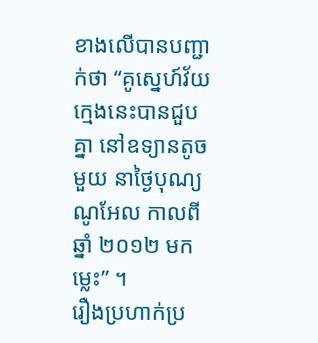ខាងលើបានបញ្ជាក់ថា “គូស្នេហ៍វ័យក្មេងនេះបានជួបគ្នា នៅឧទ្យានតូចមួយ នាថ្ងៃបុណ្យ ណូអែល កាលពីឆ្នាំ ២០១២ មកម្លេះ” ។
រឿងប្រហាក់ប្រ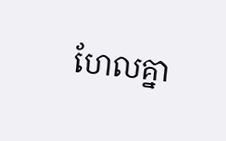ហែលគ្នា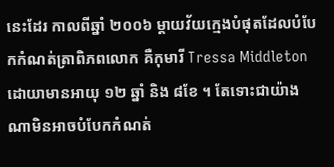នេះដែរ កាលពីឆ្នាំ ២០០៦ ម្តាយវ័យក្មេងបំផុតដែលបំបែកកំណត់ត្រាពិភពលោក គឺកុមារី Tressa Middleton ដោយាមានអាយុ ១២ ឆ្នាំ និង ៨ខែ ។ តែទោះជាយ៉ាងណាមិនអាចបំបែកកំណត់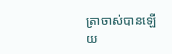ត្រាចាស់បានឡើយ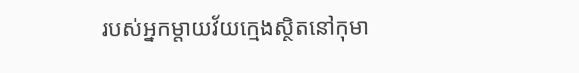របស់អ្នកម្តាយវ័យក្មេងស្ថិតនៅកុមា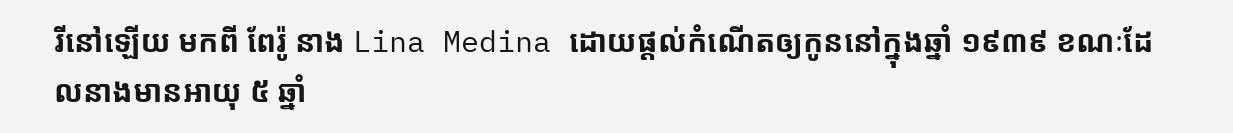រីនៅឡើយ មកពី ពែរ៉ូ នាង Lina Medina ដោយផ្តល់កំណើតឲ្យកូននៅក្នុងឆ្នាំ ១៩៣៩ ខណៈដែលនាងមានអាយុ ៥ ឆ្នាំ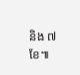និង ៧ ខែ៕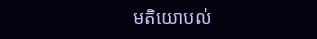មតិយោបល់